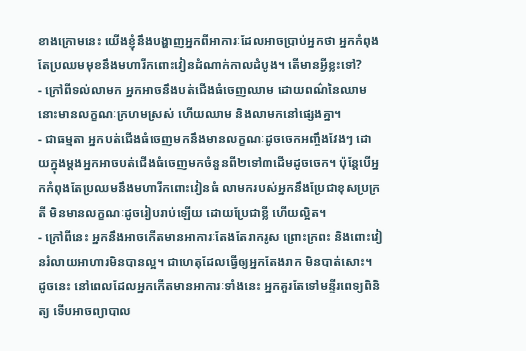ខាងក្រោមនេះ យើងខ្ញុំនឹងបង្ហាញអ្នកពីអាការៈដែលអាចប្រាប់អ្នកថា អ្នកកំពុងតែប្រឈមមុខនឹងមហារីកពោះវៀនដំណាក់កាលដំបូង។ តើមានអ្វីខ្លះទៅ?
- ក្រៅពីទល់លាមក អ្នកអាចនឹងបត់ជើងធំចេញឈាម ដោយពណ៌នៃឈាមនោះមានលក្ខណៈក្រហមស្រស់ ហើយឈាម និងលាមកនៅផ្សេងគ្នា។
- ជាធម្មតា អ្នកបត់ជើងធំចេញមកនឹងមានលក្ខណៈដូចចេកអញ្ចឹងវែងៗ ដោយក្នុងម្តងអ្នកអាចបត់ជើងធំចេញមកចំនួនពី២ទៅ៣ដើមដូចចេក។ ប៉ុន្តែបើអ្នកកំពុងតែប្រឈមនឹងមហារីកពោះវៀនធំ លាមករបស់អ្នកនឹងប្រែជាខុសប្រក្រតី មិនមានលក្ខណៈដូចរៀបរាប់ឡើយ ដោយប្រែជាខ្លី ហើយល្អិត។
- ក្រៅពីនេះ អ្នកនឹងអាចកើតមានអាការៈតែងតែរាករូស ព្រោះក្រពះ និងពោះវៀនរំលាយអាហារមិនបានល្អ។ ជាហេតុដែលធ្វើឲ្យអ្នកតែងរាក មិនបាត់សោះ។ ដូចនេះ នៅពេលដែលអ្នកកើតមានអាការៈទាំងនេះ អ្នកគួរតែទៅមន្ទីរពេទ្យពិនិត្យ ទើបអាចព្យាបាល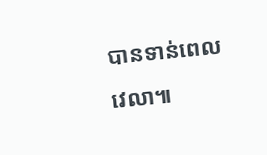បានទាន់ពេលវេលា៕